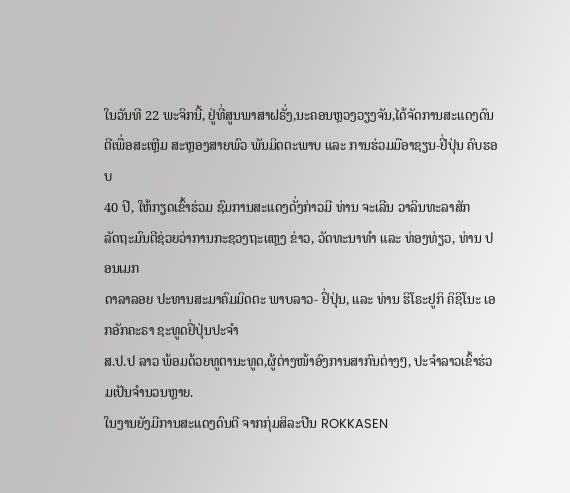ໃນວັນທີ 22 ພະຈິກນີ້, ຢູ່ທີ່ສູນພາສາຝຣັ່ງ,ນະຄອນຫຼວງວຽງຈັນ,ໄດ້ຈັດການສະແດງດົນ
ຕີເພື່ອສະເຫຼີມ ສະຫຼອງສາຍພົວ ພັນມິດຕະພາບ ແລະ ການຮ່ວມມືອາຊຽນ-ຢີ່ປຸ່ນ ຄົບຮອບ
40 ປີ, ໃຫ້ກຽດເຂົ້າຮ່ວມ ຊົມການສະແດງດັ່ງກ່າວມີ ທ່ານ ຈະເລີນ ວາລິນທະລາສັກ
ລັດຖະມົນຕີຊ່ວຍວ່າການກະຊວງຖະແຫຼງ ຂ່າວ, ວັດທະນາທຳ ແລະ ທ່ອງທ່ຽວ, ທ່ານ ປອນເມກ
ດາລາລອຍ ປະທານສະມາຄົມມິດຕະ ພາບລາວ- ຢິ່ປຸ່ນ, ແລະ ທ່ານ ຮິໂຣະຢູກິ ຄິຊິໂນະ ເອກອັກຄະຣາ ຊະທູດຢິ່ປຸ່ນປະຈຳ
ສ.ປ.ປ ລາວ ພ້ອມດ້ວຍທູຕານະທູດ,ຜູ້ຕ່າງໜ້າອົງການສາກົນຕ່າງໆ, ປະຈຳລາວເຂົ້າຮ່ວມເປັນຈຳນວນຫຼາຍ.
ໃນງານຍັງມີການສະແດງດົນຕີ ຈາກກຸ່ມສິລະປີນ ROKKASEN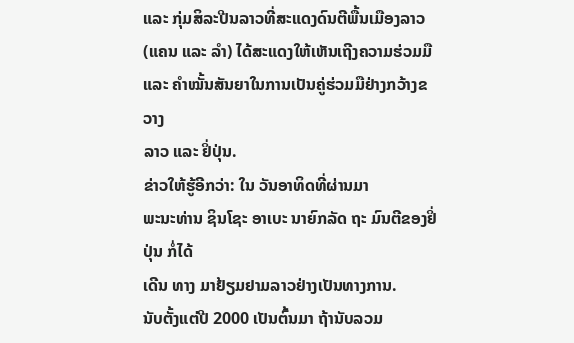ແລະ ກຸ່ມສິລະປີນລາວທີ່ສະແດງດົນຕີພື້ນເມືອງລາວ
(ແຄນ ແລະ ລຳ) ໄດ້ສະແດງໃຫ້ເຫັນເຖີງຄວາມຮ່ວມມື ແລະ ຄຳໝັ້ນສັນຍາໃນການເປັນຄູ່ຮ່ວມມືຢ່າງກວ້າງຂວາງ
ລາວ ແລະ ຢິ່ປຸ່ນ.
ຂ່າວໃຫ້ຮູ້ອີກວ່າ: ໃນ ວັນອາທິດທີ່ຜ່ານມາ
ພະນະທ່ານ ຊິນໂຊະ ອາເບະ ນາຍົກລັດ ຖະ ມົນຕີຂອງຢິ່ປຸ່ນ ກໍ່ໄດ້
ເດີນ ທາງ ມາຢ້ຽມຢາມລາວຢ່າງເປັນທາງການ.
ນັບຕັ້ງແຕ່ປີ 2000 ເປັນຕົ້ນມາ ຖ້ານັບລວມ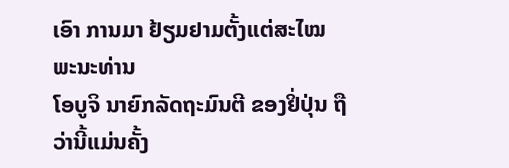ເອົາ ການມາ ຢ້ຽມຢາມຕັ້ງແຕ່ສະໄໝ ພະນະທ່ານ
ໂອບູຈິ ນາຍົກລັດຖະມົນຕີ ຂອງຢິ່ປຸ່ນ ຖືວ່ານີ້ແມ່ນຄັ້ງ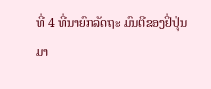ທີ່ 4 ທີ່ນາຍົກລັດຖະ ມົນຕີຂອງຢິ່ປຸ່ນ
ມາ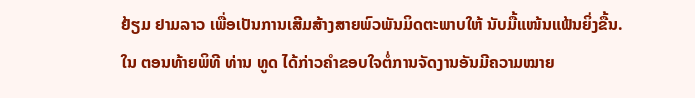ຢ້ຽມ ຢາມລາວ ເພື່ອເປັນການເສີມສ້າງສາຍພົວພັນມິດຕະພາບໃຫ້ ນັບມື້ແໜ້ນແຟ້ນຍິ່ງຂື້ນ.
ໃນ ຕອນທ້າຍພິທີ ທ່ານ ທູດ ໄດ້ກ່າວຄຳຂອບໃຈຕໍ່ການຈັດງານອັນມີຄວາມໝາຍ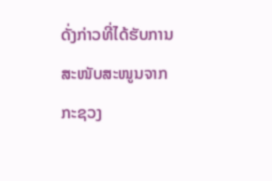ດັ່ງກ່າວທີ່ໄດ້ຮັບການສະໜັບສະໜູນຈາກ
ກະຊວງ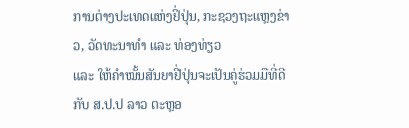ການຕ່າງປະເທດແຫ່ງຢິ່ປຸ່ນ, ກະຊວງຖະແຫຼງຂ່າວ, ວັດທະນາທຳ ແລະ ທ່ອງທ່ຽວ
ແລະ ໃຫ້ຄຳໝັ້ນສັນຍາຢີ່ປຸ່ນຈະເປັນຄູ່ຮ່ວມມືທີ່ດີກັບ ສ.ປ.ປ ລາວ ຕະຫຼອ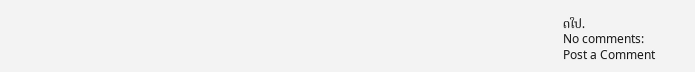ດໃປ.
No comments:
Post a Comment